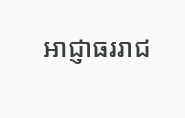អាជ្ញាធររាជ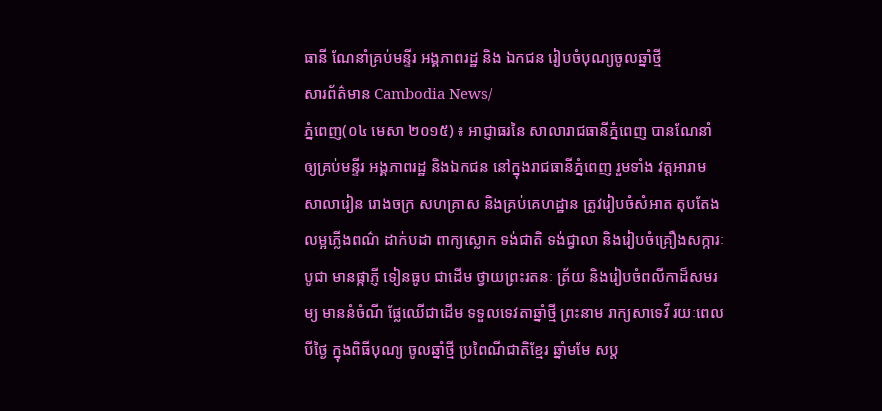ធានី ណែនាំគ្រប់មន្ទីរ អង្គភាពរដ្ឋ និង ឯកជន រៀបចំបុណ្យចូលឆ្នាំថ្មី
សារព័ត៌មាន Cambodia News/
ភ្នំពេញ(០៤ មេសា ២០១៥) ៖ អាជ្ញាធរនៃ សាលារាជធានីភ្នំពេញ បានណែនាំឲ្យគ្រប់មន្ទីរ អង្គភាពរដ្ឋ និងឯកជន នៅក្នុងរាជធានីភ្នំពេញ រួមទាំង វត្តអារាម សាលារៀន រោងចក្រ សហគ្រាស និងគ្រប់គេហដ្ឋាន ត្រូវរៀបចំសំអាត តុបតែងលម្អភ្លើងពណ៌ ដាក់បដា ពាក្យស្លោក ទង់ជាតិ ទង់ជ្វាលា និងរៀបចំគ្រឿងសក្ការៈបូជា មានផ្កាភ្ញី ទៀនធូប ជាដើម ថ្វាយព្រះរតនៈ ត្រ័យ និងរៀបចំពលីកាដ៏សមរម្យ មាននំចំណី ផ្លែឈើជាដើម ទទួលទេវតាឆ្នាំថ្មី ព្រះនាម រាក្យសាទេវី រយៈពេល បីថ្ងៃ ក្នុងពិធីបុណ្យ ចូលឆ្នាំថ្មី ប្រពៃណីជាតិខ្មែរ ឆ្នាំមមែ សប្ត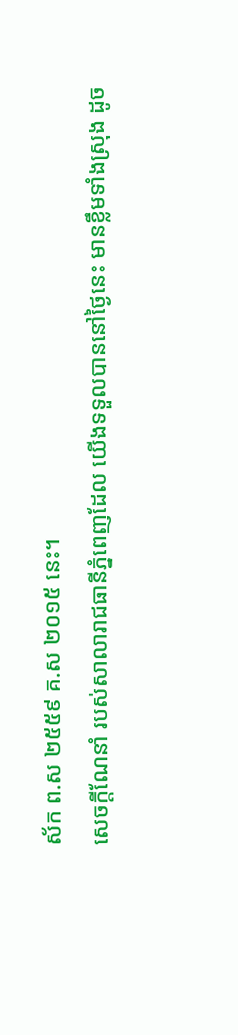ស័ក ព.ស ២៥៥៩ គ.ស ២០១៥ នេះ។
សេចក្តីណែនាំ របស់សាលារាជធានីភ្នំពេញដែល យើងទទួលបាននៅថ្ងៃនេះ មានខ្លឹមទាំងស្រុង ដូច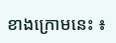ខាងក្រោមនេះ ៖